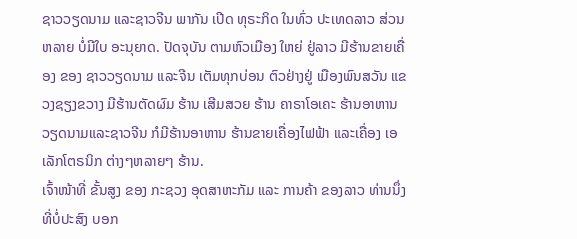ຊາວວຽດນາມ ແລະຊາວຈີນ ພາກັນ ເປີດ ທຸຣະກິດ ໃນທົ່ວ ປະເທດລາວ ສ່ວນຫລາຍ ບໍ່ມີໃບ ອະນຸຍາດ. ປັດຈຸບັນ ຕາມຫົວເມືອງ ໃຫຍ່ ຢູ່ລາວ ມີຮ້ານຂາຍເຄື່ອງ ຂອງ ຊາວວຽດນາມ ແລະຈີນ ເຕັມທຸກບ່ອນ ຕົວຢ່າງຢູ່ ເມືອງພົນສວັນ ແຂວງຊຽງຂວາງ ມີຮ້ານຕັດຜົມ ຮ້ານ ເສີມສວຍ ຮ້ານ ຄາຣາໂອເຄະ ຮ້ານອາຫານ ວຽດນາມແລະຊາວຈີນ ກໍມີຮ້ານອາຫານ ຮ້ານຂາຍເຄື່ອງໄຟຟ້າ ແລະເຄື່ອງ ເອເລັກໂຕຣນິກ ຕ່າງໆຫລາຍໆ ຮ້ານ.
ເຈົ້າໜ້າທີ່ ຂັ້ນສູງ ຂອງ ກະຊວງ ອຸດສາຫະກັມ ແລະ ການຄ້າ ຂອງລາວ ທ່ານນຶ່ງ ທີ່ບໍ່ປະສົງ ບອກ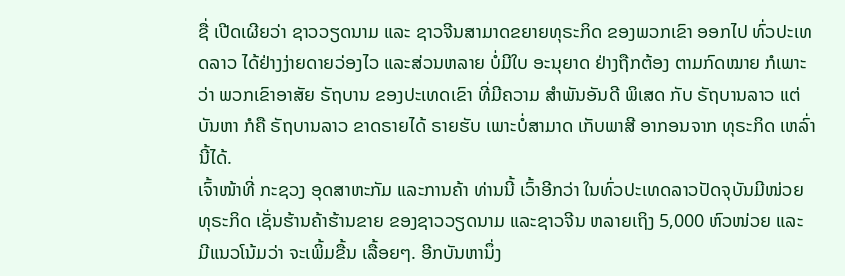ຊື່ ເປີດເຜີຍວ່າ ຊາວວຽດນາມ ແລະ ຊາວຈີນສາມາດຂຍາຍທຸຣະກິດ ຂອງພວກເຂົາ ອອກໄປ ທົ່ວປະເທດລາວ ໄດ້ຢ່າງງ່າຍດາຍວ່ອງໄວ ແລະສ່ວນຫລາຍ ບໍ່ມີໃບ ອະນຸຍາດ ຢ່າງຖືກຕ້ອງ ຕາມກົດໝາຍ ກໍເພາະວ່າ ພວກເຂົາອາສັຍ ຣັຖບານ ຂອງປະເທດເຂົາ ທີ່ມີຄວາມ ສຳພັນອັນດີ ພິເສດ ກັບ ຣັຖບານລາວ ແຕ່ບັນຫາ ກໍຄື ຣັຖບານລາວ ຂາດຣາຍໄດ້ ຣາຍຮັບ ເພາະບໍ່ສາມາດ ເກັບພາສີ ອາກອນຈາກ ທຸຣະກິດ ເຫລົ່ານີ້ໄດ້.
ເຈົ້າໜ້າທີ່ ກະຊວງ ອຸດສາຫະກັມ ແລະການຄ້າ ທ່ານນີ້ ເວົ້າອີກວ່າ ໃນທົ່ວປະເທດລາວປັດຈຸບັນມີໜ່ວຍ ທຸຣະກິດ ເຊັ່ນຮ້ານຄ້າຮ້ານຂາຍ ຂອງຊາວວຽດນາມ ແລະຊາວຈີນ ຫລາຍເຖິງ 5,000 ຫົວໜ່ວຍ ແລະ ມີແນວໂນ້ມວ່າ ຈະເພິ້ມຂື້ນ ເລື້ອຍໆ. ອີກບັນຫານຶ່ງ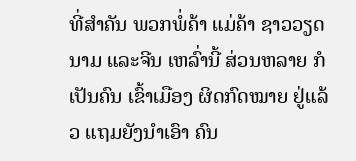ທີ່ສຳຄັນ ພວກພໍ່ຄ້າ ແມ່ຄ້າ ຊາວວຽດນາມ ແລະຈີນ ເຫລົ່ານີ້ ສ່ວນຫລາຍ ກໍເປັນຄົນ ເຂົ້າເມືອງ ຜິດກົດໝາຍ ຢູ່ແລ້ວ ແຖມຍັງນຳເອົາ ຄົນ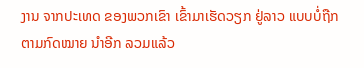ງານ ຈາກປະເທດ ຂອງພວກເຂົາ ເຂົ້າມາເຮັດວຽກ ຢູ່ລາວ ແບບບໍ່ຖືກ ຕາມກົດໝາຍ ນຳອີກ ລວມແລ້ວ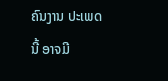ຄົນງານ ປະເພດນີ້ ອາຈມີ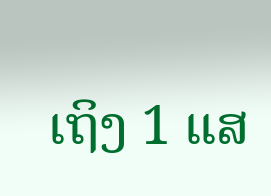ເຖິງ 1 ແສ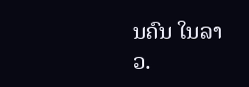ນຄົນ ໃນລາວ.